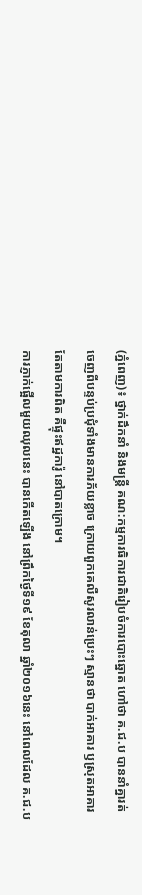(ភ្នំពេញ)៖ ថ្នាក់ដឹកនាំ និងមន្រ្តី គណ:កម្មការធិការជាតិរៀបចំការបោះឆ្នោត ហៅថា គ.ជ.ប បាននាំគ្នារត់ចេញពីបន្ទប់ប្រជុំទាំងមានការភ័យខ្លាច ក្រោយពួកគេលឺសូរលាន់ប្រេះៗ ស្មានថា បាក់អាគារ ឫស្រុតអាគារ តែតាមការពិត គឺផ្ទុះឥដ្ឋការ៉ូ នៅបាតក្រោម។
ការភ្ញាក់ផ្អើលមួយឈុលនេះ បានកើតឡើង នៅព្រឹកថ្ងៃទី១៩ ខែតុលា ឆ្នាំ២០១៦នេះ នៅពេលដែល គ.ជ.ប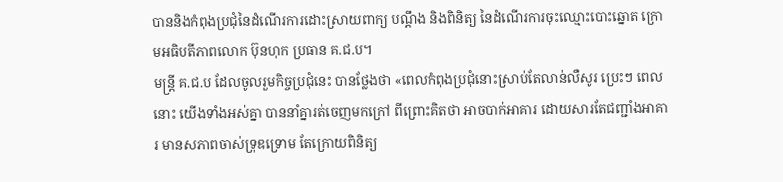បាននិងកំពុងប្រជុំនៃដំណើរការដោះស្រាយពាក្យ បណ្តឹង និងពិនិត្យ នៃដំណើរការចុះឈ្មោះបោះឆ្នោត ក្រោមអធិបតីភាពលោក ប៊ុនហុក ប្រធាន គ.ជ.ប។
មន្រ្តី គ.ជ.ប ដែលចូលរួមកិច្ចប្រជុំនេះ បានថ្លែងថា «ពេលកំពុងប្រជុំនោះស្រាប់តែលាន់លឺសូរ ប្រេះៗ ពេលនោះ យើងទាំងអស់គ្នា បាននាំគ្នារត់ចេញមកក្រៅ ពីព្រោះគិតថា អាចបាក់អាគារ ដោយសារតែជញ្ជាំងអាគារ មានសភាពចាស់ទ្រុឌទ្រោម តែក្រោយពិនិត្យ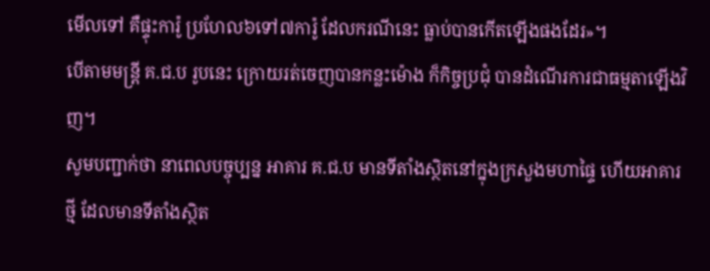មើលទៅ គឺផ្ទុះការ៉ូ ប្រហែល៦ទៅ៧ការ៉ូ ដែលករណីនេះ ធ្លាប់បានកើតឡើងផងដែរ»។
បើតាមមន្រ្តី គ.ជ.ប រូបនេះ ក្រោយរត់ចេញបានកន្លះម៉ោង ក៏កិច្ចប្រជុំ បានដំណើរការជាធម្មតាឡើងវិញ។
សូមបញ្ជាក់ថា នាពេលបច្ចុប្បន្ន អាគារ គ.ជ.ប មានទីតាំងស្ថិតនៅក្នុងក្រសួងមហាផ្ទៃ ហើយអាគារថ្មី ដែលមានទីតាំងស្ថិត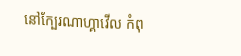នៅក្បែរណាហ្គាវើល កំពុ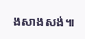ងសាងសង់៕